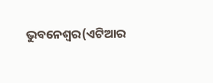ଭୁବନେଶ୍ୱର(ଏଟିଆର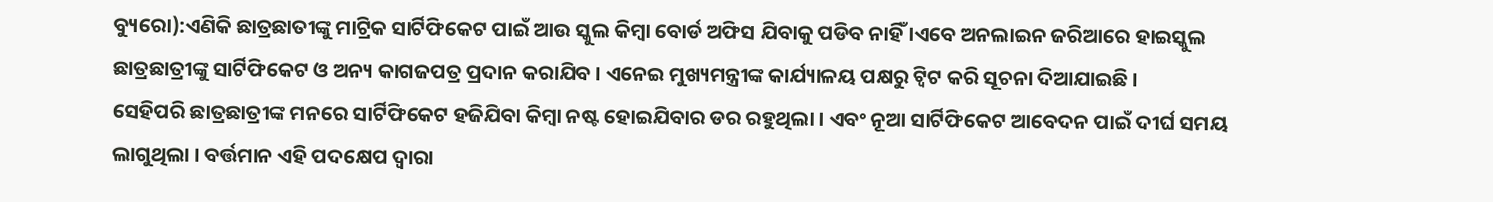ବ୍ୟୁରୋ):ଏଣିକି ଛାତ୍ରଛାତୀଙ୍କୁ ମାଟ୍ରିକ ସାର୍ଟିଫିକେଟ ପାଇଁ ଆଉ ସ୍କୁଲ କିମ୍ବା ବୋର୍ଡ ଅଫିସ ଯିବାକୁ ପଡିବ ନାହିଁ ।ଏବେ ଅନଲାଇନ ଜରିଆରେ ହାଇସ୍କୁଲ ଛାତ୍ରଛାତ୍ରୀଙ୍କୁ ସାର୍ଟିଫିକେଟ ଓ ଅନ୍ୟ କାଗଜପତ୍ର ପ୍ରଦାନ କରାଯିବ । ଏନେଇ ମୁଖ୍ୟମନ୍ତ୍ରୀଙ୍କ କାର୍ଯ୍ୟାଳୟ ପକ୍ଷରୁ ଟ୍ୱିଟ କରି ସୂଚନା ଦିଆଯାଇଛି ।
ସେହିପରି ଛାତ୍ରଛାତ୍ରୀଙ୍କ ମନରେ ସାର୍ଟିଫିକେଟ ହଜିଯିବା କିମ୍ବା ନଷ୍ଟ ହୋଇଯିବାର ଡର ରହୁଥିଲା । ଏବଂ ନୂଆ ସାର୍ଟିଫିକେଟ ଆବେଦନ ପାଇଁ ଦୀର୍ଘ ସମୟ ଲାଗୁଥିଲା । ବର୍ତ୍ତମାନ ଏହି ପଦକ୍ଷେପ ଦ୍ୱାରା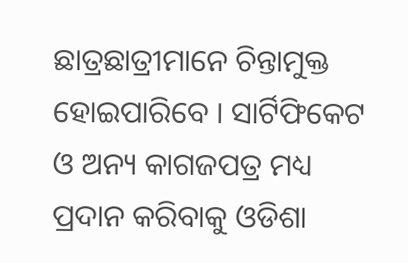ଛାତ୍ରଛାତ୍ରୀମାନେ ଚିନ୍ତାମୁକ୍ତ ହୋଇପାରିବେ । ସାର୍ଟିଫିକେଟ ଓ ଅନ୍ୟ କାଗଜପତ୍ର ମଧ୍ୟ ପ୍ରଦାନ କରିବାକୁ ଓଡିଶା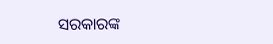ସରକାରଙ୍କ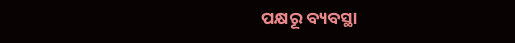ପକ୍ଷରୂ ବ୍ୟବସ୍ଥା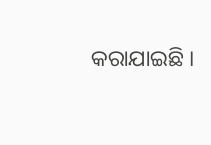କରାଯାଇଛି ।